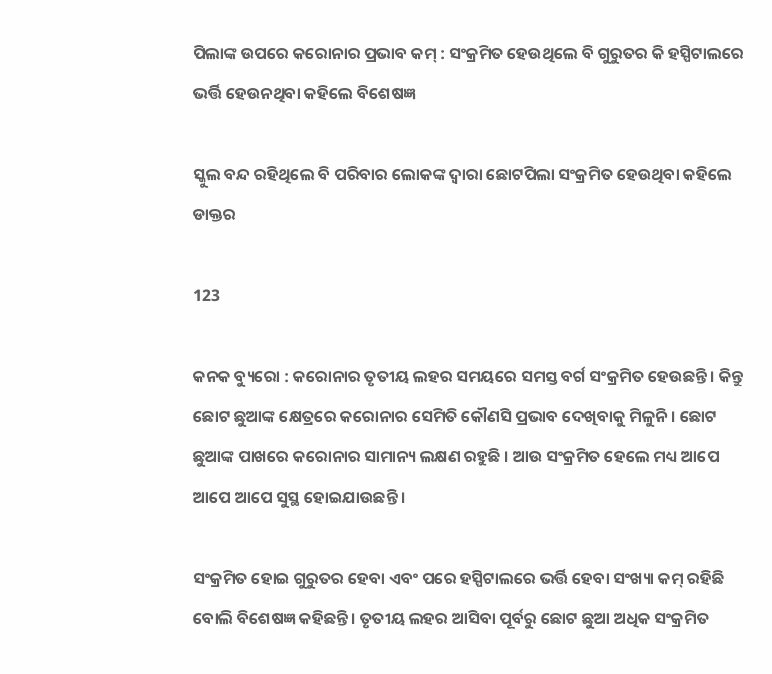ପିଲାଙ୍କ ଉପରେ କରୋନାର ପ୍ରଭାବ କମ୍ : ସଂକ୍ରମିତ ହେଉଥିଲେ ବି ଗୁରୁତର କି ହସ୍ପିଟାଲରେ ଭର୍ତ୍ତି ହେଉନଥିବା କହିଲେ ବିଶେଷଜ୍ଞ

ସ୍କୁଲ ବନ୍ଦ ରହିଥିଲେ ବି ପରିବାର ଲୋକଙ୍କ ଦ୍ୱାରା ଛୋଟପିଲା ସଂକ୍ରମିତ ହେଉଥିବା କହିଲେ ଡାକ୍ତର

123

କନକ ବ୍ୟୁରୋ : କରୋନାର ତୃତୀୟ ଲହର ସମୟରେ ସମସ୍ତ ବର୍ଗ ସଂକ୍ରମିତ ହେଉଛନ୍ତି । କିନ୍ତୁ ଛୋଟ ଛୁଆଙ୍କ କ୍ଷେତ୍ରରେ କରୋନାର ସେମିତି କୌଣସି ପ୍ରଭାବ ଦେଖିବାକୁ ମିଳୁନି । ଛୋଟ ଛୁଆଙ୍କ ପାଖରେ କରୋନାର ସାମାନ୍ୟ ଲକ୍ଷଣ ରହୁଛି । ଆଉ ସଂକ୍ରମିତ ହେଲେ ମଧ୍ୟ ଆପେ ଆପେ ଆପେ ସୁସ୍ଥ ହୋଇଯାଉଛନ୍ତି ।

ସଂକ୍ରମିତ ହୋଇ ଗୁରୁତର ହେବା ଏବଂ ପରେ ହସ୍ପିଟାଲରେ ଭର୍ତ୍ତି ହେବା ସଂଖ୍ୟା କମ୍ ରହିଛି ବୋଲି ବିଶେଷଜ୍ଞ କହିଛନ୍ତି । ତୃତୀୟ ଲହର ଆସିବା ପୂର୍ବରୁ ଛୋଟ ଛୁଆ ଅଧିକ ସଂକ୍ରମିତ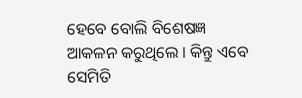ହେବେ ବୋଲି ବିଶେଷଜ୍ଞ ଆକଳନ କରୁଥିଲେ । କିନ୍ତୁ ଏବେ ସେମିତି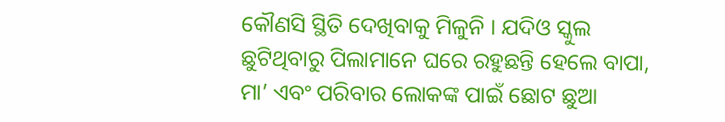କୌଣସି ସ୍ଥିତି ଦେଖିବାକୁ ମିଳୁନି । ଯଦିଓ ସ୍କୁଲ ଛୁଟିଥିବାରୁ ପିଲାମାନେ ଘରେ ରହୁଛନ୍ତି ହେଲେ ବାପା, ମା’ ଏବଂ ପରିବାର ଲୋକଙ୍କ ପାଇଁ ଛୋଟ ଛୁଆ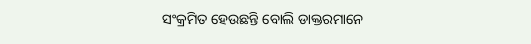ସଂକ୍ରମିତ ହେଉଛନ୍ତି ବୋଲି ଡାକ୍ତରମାନେ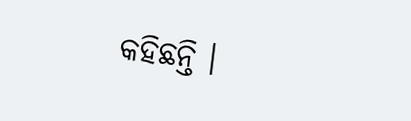କହିଛନ୍ତି ।